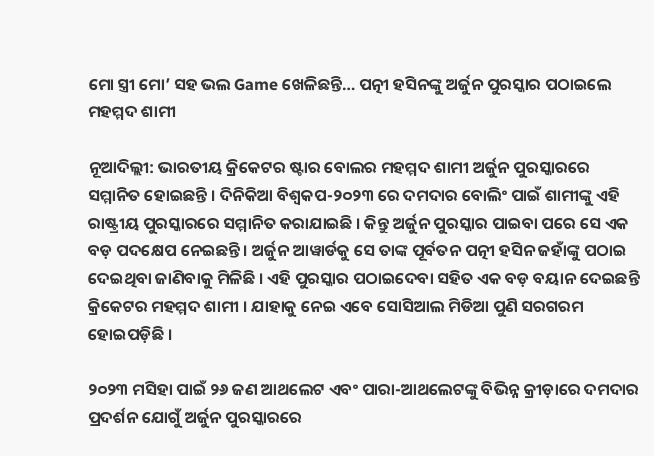ମୋ ସ୍ତ୍ରୀ ମୋ’ ସହ ଭଲ Game ଖେଳିଛନ୍ତି… ପତ୍ନୀ ହସିନଙ୍କୁ ଅର୍ଜୁନ ପୁରସ୍କାର ପଠାଇଲେ ମହମ୍ମଦ ଶାମୀ

ନୂଆଦିଲ୍ଲୀ: ଭାରତୀୟ କ୍ରିକେଟର ଷ୍ଟାର ବୋଲର ମହମ୍ମଦ ଶାମୀ ଅର୍ଜୁନ ପୁରସ୍କାରରେ ସମ୍ମାନିତ ହୋଇଛନ୍ତି । ଦିନିକିଆ ବିଶ୍ୱକପ-୨୦୨୩ ରେ ଦମଦାର ବୋଲିଂ ପାଇଁ ଶାମୀଙ୍କୁ ଏହି ରାଷ୍ଟ୍ରୀୟ ପୁରସ୍କାରରେ ସମ୍ମାନିତ କରାଯାଇଛି । କିନ୍ତୁ ଅର୍ଜୁନ ପୁରସ୍କାର ପାଇବା ପରେ ସେ ଏକ ବଡ଼ ପଦକ୍ଷେପ ନେଇଛନ୍ତି । ଅର୍ଜୁନ ଆୱାର୍ଡକୁ ସେ ତାଙ୍କ ପୂର୍ବତନ ପତ୍ନୀ ହସିନ ଜହାଁଙ୍କୁ ପଠାଇ ଦେଇଥିବା ଜାଣିବାକୁ ମିଳିଛି । ଏହି ପୁରସ୍କାର ପଠାଇଦେବା ସହିତ ଏକ ବଡ଼ ବୟାନ ଦେଇଛନ୍ତି କ୍ରିକେଟର ମହମ୍ମଦ ଶାମୀ । ଯାହାକୁ ନେଇ ଏବେ ସୋସିଆଲ ମିଡିଆ ପୁଣି ସରଗରମ ହୋଇପଡ଼ିଛି ।

୨୦୨୩ ମସିହା ପାଇଁ ୨୬ ଜଣ ଆଥଲେଟ ଏବଂ ପାରା-ଆଥଲେଟଙ୍କୁ ବିଭିନ୍ନ କ୍ରୀଡ଼ାରେ ଦମଦାର ପ୍ରଦର୍ଶନ ଯୋଗୁଁ ଅର୍ଜୁନ ପୁରସ୍କାରରେ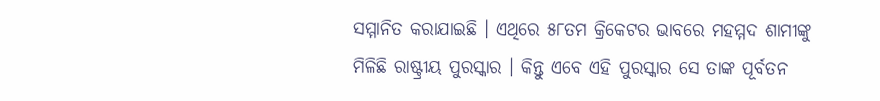ସମ୍ମାନିତ କରାଯାଇଛି । ଏଥିରେ ୫୮ତମ କ୍ରିକେଟର ଭାବରେ ମହମ୍ମଦ ଶାମୀଙ୍କୁ ମିଳିଛି ରାଷ୍ଟ୍ରୀୟ ପୁରସ୍କାର । କିନ୍ତୁ ଏବେ ଏହି ପୁରସ୍କାର ସେ ତାଙ୍କ ପୂର୍ବତନ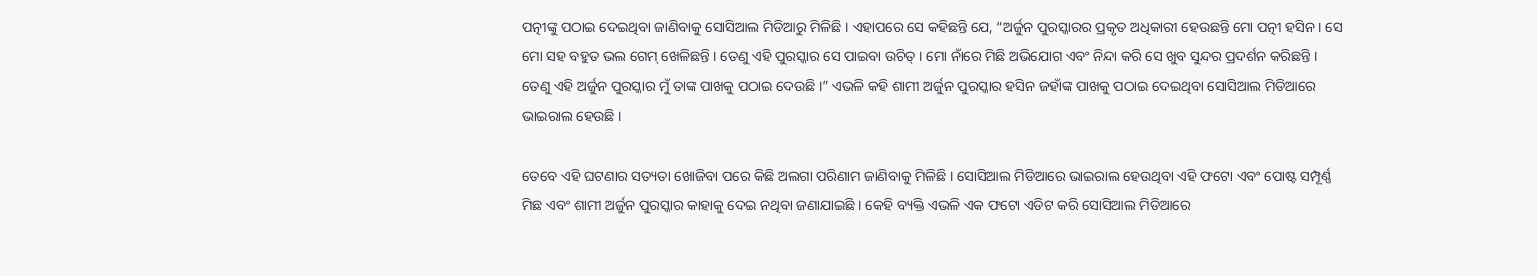ପତ୍ନୀଙ୍କୁ ପଠାଇ ଦେଇଥିବା ଜାଣିବାକୁ ସୋସିଆଲ ମିଡିଆରୁ ମିଳିଛି । ଏହାପରେ ସେ କହିଛନ୍ତି ଯେ, “ଅର୍ଜୁନ ପୁରସ୍କାରର ପ୍ରକୃତ ଅଧିକାରୀ ହେଉଛନ୍ତି ମୋ ପତ୍ନୀ ହସିନ । ସେ ମୋ ସହ ବହୁତ ଭଲ ଗେମ୍ ଖେଳିଛନ୍ତି । ତେଣୁ ଏହି ପୁରସ୍କାର ସେ ପାଇବା ଉଚିତ୍ । ମୋ ନାଁରେ ମିଛି ଅଭିଯୋଗ ଏବଂ ନିନ୍ଦା କରି ସେ ଖୁବ ସୁନ୍ଦର ପ୍ରଦର୍ଶନ କରିଛନ୍ତି । ତେଣୁ ଏହି ଅର୍ଜୁନ ପୁରସ୍କାର ମୁଁ ତାଙ୍କ ପାଖକୁ ପଠାଇ ଦେଉଛି ।” ଏଭଳି କହି ଶାମୀ ଅର୍ଜୁନ ପୁରସ୍କାର ହସିନ ଜହାଁଙ୍କ ପାଖକୁ ପଠାଇ ଦେଇଥିବା ସୋସିଆଲ ମିଡିଆରେ ଭାଇରାଲ ହେଉଛି ।

ତେବେ ଏହି ଘଟଣାର ସତ୍ୟତା ଖୋଜିବା ପରେ କିଛି ଅଲଗା ପରିଣାମ ଜାଣିବାକୁ ମିଳିଛି । ସୋସିଆଲ ମିଡିଆରେ ଭାଇରାଲ ହେଉଥିବା ଏହି ଫଟୋ ଏବଂ ପୋଷ୍ଟ ସମ୍ପୂର୍ଣ୍ଣ ମିଛ ଏବଂ ଶାମୀ ଅର୍ଜୁନ ପୁରସ୍କାର କାହାକୁ ଦେଇ ନଥିବା ଜଣାଯାଇଛି । କେହି ବ୍ୟକ୍ତି ଏଭଳି ଏକ ଫଟୋ ଏଡିଟ କରି ସୋସିଆଲ ମିଡିଆରେ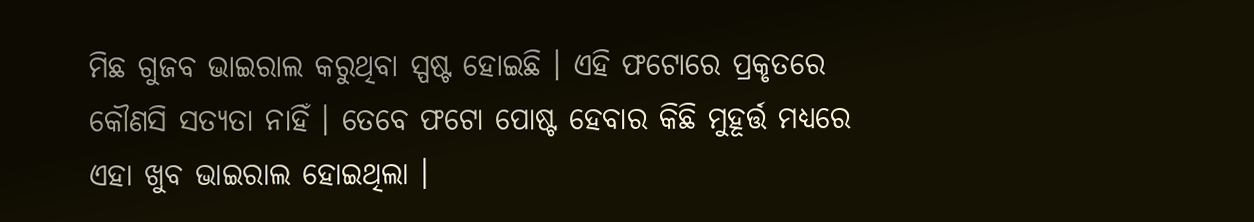ମିଛ ଗୁଜବ ଭାଇରାଲ କରୁଥିବା ସ୍ପଷ୍ଟ ହୋଇଛି । ଏହି ଫଟୋରେ ପ୍ରକୃତରେ କୌଣସି ସତ୍ୟତା ନାହିଁ । ତେବେ ଫଟୋ ପୋଷ୍ଟ ହେବାର କିଛି ମୁହୂର୍ତ୍ତ ମଧ୍ୟରେ ଏହା ଖୁବ ଭାଇରାଲ ହୋଇଥିଲା ।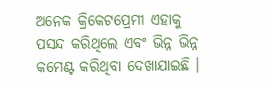ଅନେକ କ୍ରିକେଟପ୍ରେମୀ ଏହାକୁ ପସନ୍ଦ କରିଥିଲେ ଏବଂ ଭିନ୍ନ ଭିନ୍ନ କମେଣ୍ଟ କରିଥିବା ଦେଖାଯାଇଛି ।